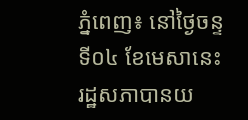ភ្នំពេញ៖ នៅថ្ងៃចន្ទ ទី០៤ ខែមេសានេះ រដ្ឋសភាបានយ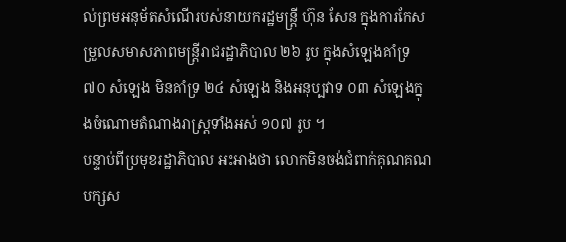ល់ព្រមអនុម័តសំណើរបស់នាយករដ្ឋមន្ដ្រី ហ៊ុន សែន ក្នុងការកែសម្រួលសមាសភាពមន្ដ្រីរាជរដ្ឋាភិបាល ២៦ រូប ក្នុងសំឡេងគាំទ្រ ៧០ សំឡេង មិនគាំទ្រ ២៤ សំឡេង និងអនុប្បវាទ ០៣ សំឡេងក្នុងចំណោមតំណាងរាស្ត្រទាំងអស់ ១០៧ រូប ។
បន្ទាប់ពីប្រមុខរដ្ឋាភិបាល អះអាងថា លោកមិនចង់ជំពាក់គុណគណបក្សស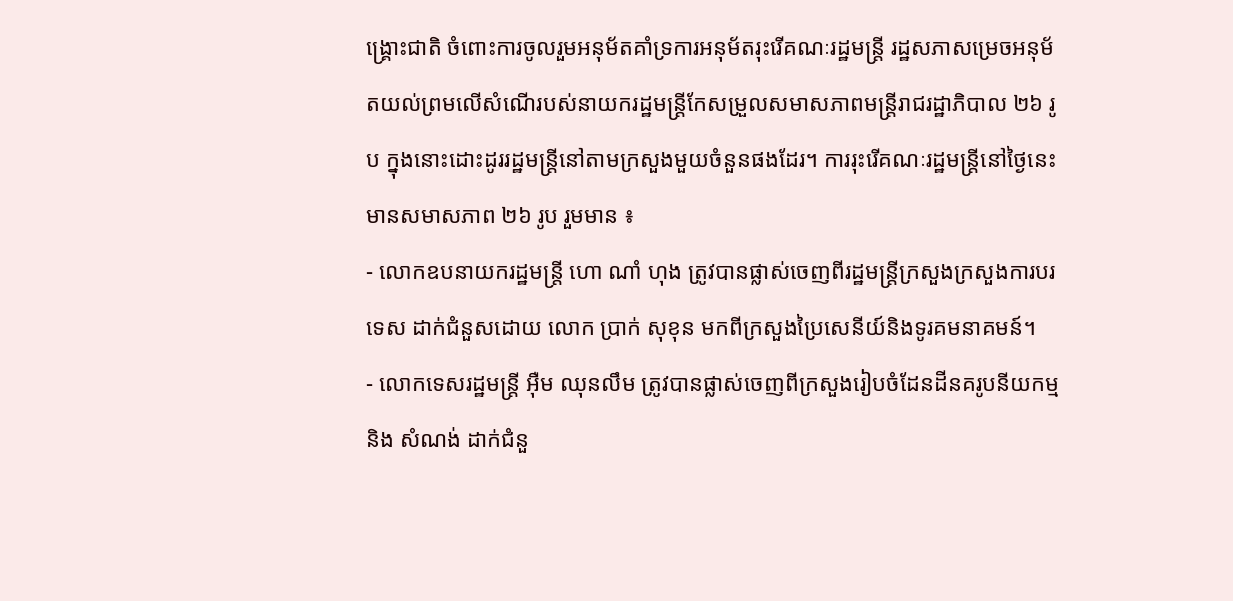ង្គ្រោះជាតិ ចំពោះការចូលរួមអនុម័តគាំទ្រការអនុម័តរុះរើគណៈរដ្ឋមន្ដ្រី រដ្ឋសភាសម្រេចអនុម័តយល់ព្រមលើសំណើរបស់នាយករដ្ឋមន្ដ្រីកែសម្រួលសមាសភាពមន្ដ្រីរាជរដ្ឋាភិបាល ២៦ រូប ក្នុងនោះដោះដូររដ្ឋមន្ដ្រីនៅតាមក្រសួងមួយចំនួនផងដែរ។ ការរុះរើគណៈរដ្ឋមន្ត្រីនៅថ្ងៃនេះ មានសមាសភាព ២៦ រូប រួមមាន ៖
- លោកឧបនាយករដ្ឋមន្ត្រី ហោ ណាំ ហុង ត្រូវបានផ្លាស់ចេញពីរដ្ឋមន្ត្រីក្រសួងក្រសួងការបរទេស ដាក់ជំនួសដោយ លោក ប្រាក់ សុខុន មកពីក្រសួងប្រៃសេនីយ៍និងទូរគមនាគមន៍។
- លោកទេសរដ្ឋមន្ត្រី អ៊ឺម ឈុនលឹម ត្រូវបានផ្លាស់ចេញពីក្រសួងរៀបចំដែនដីនគរូបនីយកម្ម និង សំណង់ ដាក់ជំនួ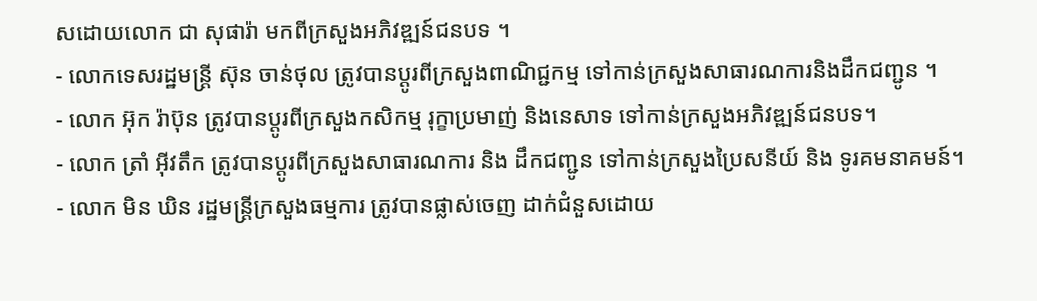សដោយលោក ជា សុផារ៉ា មកពីក្រសួងអភិវឌ្ឍន៍ជនបទ ។
- លោកទេសរដ្ឋមន្ត្រី ស៊ុន ចាន់ថុល ត្រូវបានប្តូរពីក្រសួងពាណិជ្ជកម្ម ទៅកាន់ក្រសួងសាធារណការនិងដឹកជញ្ជូន ។
- លោក អ៊ុក រ៉ាប៊ុន ត្រូវបានប្តូរពីក្រសួងកសិកម្ម រុក្ខាប្រមាញ់ និងនេសាទ ទៅកាន់ក្រសួងអភិវឌ្ឍន៍ជនបទ។
- លោក ត្រាំ អ៊ីវតឹក ត្រូវបានប្តូរពីក្រសួងសាធារណការ និង ដឹកជញ្ជូន ទៅកាន់ក្រសួងប្រៃសនីយ៍ និង ទូរគមនាគមន៍។
- លោក មិន ឃិន រដ្ឋមន្ត្រីក្រសួងធម្មការ ត្រូវបានផ្លាស់ចេញ ដាក់ជំនួសដោយ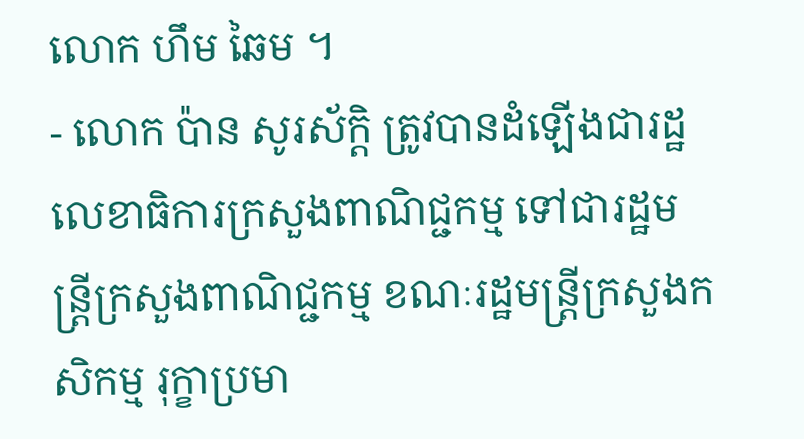លោក ហឹម ឆៃម ។
- លោក ប៉ាន សូរស័ក្តិ ត្រូវបានដំឡើងជារដ្ឋលេខាធិការក្រសួងពាណិជ្ជកម្ម ទៅជារដ្ឋមន្ត្រីក្រសួងពាណិជ្ជកម្ម ខណៈរដ្ឋមន្ត្រីក្រសួងកសិកម្ម រុក្ខាប្រមា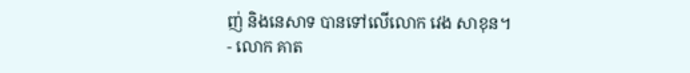ញ់ និងនេសាទ បានទៅលើលោក វេង សាខុន។
- លោក គាត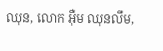ឈុន, លោក អ៊ឺម ឈុនលឹម,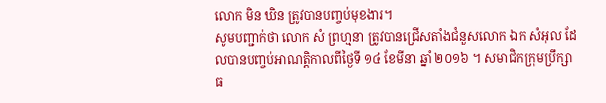លោក មិន ឃិន ត្រូវបានបញ្ចប់មុខងារ។
សូមបញ្ជាក់ថា លោក សំ ព្រហ្មនា ត្រូវបានជ្រើសតាំងជំនួសលោក ឯក សំអុល ដែលបានបញ្ចប់អាណត្តិកាលពីថ្ងៃទី ១៤ ខែមីនា ឆ្នាំ ២០១៦ ។ សមាជិកក្រុមប្រឹក្សាធ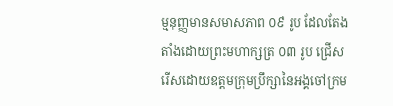ម្មនុញ្ញមានសមាសភាព ០៩ រូប ដែលតែងតាំងដោយព្រះមហាក្សត្រ ០៣ រូប ជ្រើសរើសដោយឧត្តមក្រុមប្រឹក្សានៃអង្គចៅក្រម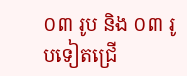០៣ រូប និង ០៣ រូបទៀតជ្រើ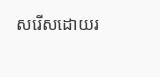សរើសដោយរ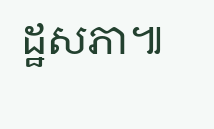ដ្ឋសភា៕